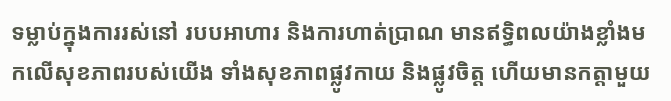ទម្លាប់ក្នុងការរស់នៅ របបអាហារ និងការហាត់ប្រាណ មានឥទ្ធិពលយ៉ាងខ្លាំងមកលើសុខភាពរបស់យើង ទាំងសុខភាពផ្លូវកាយ និងផ្លូវចិត្ត ហើយមានកត្ដាមួយ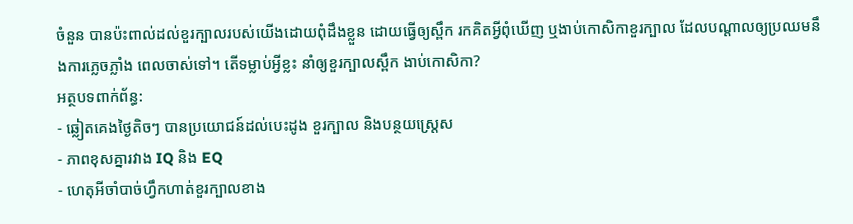ចំនួន បានប៉ះពាល់ដល់ខួរក្បាលរបស់យើងដោយពុំដឹងខ្លួន ដោយធ្វើឲ្យស្ពឹក រកគិតអ្វីពុំឃើញ ឬងាប់កោសិកាខួរក្បាល ដែលបណ្ដាលឲ្យប្រឈមនឹងការភ្លេចភ្លាំង ពេលចាស់ទៅ។ តើទម្លាប់អ្វីខ្លះ នាំឲ្យខួរក្បាលស្ពឹក ងាប់កោសិកា?
អត្ថបទពាក់ព័ន្ធ:
- ឆ្លៀតគេងថ្ងៃតិចៗ បានប្រយោជន៍ដល់បេះដូង ខួរក្បាល និងបន្ថយស្រ្តេស
- ភាពខុសគ្នារវាង IQ និង EQ
- ហេតុអីចាំបាច់ហ្វឹកហាត់ខួរក្បាលខាង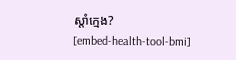ស្តាំក្មេង?
[embed-health-tool-bmi]